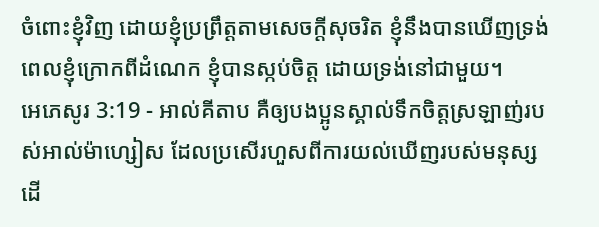ចំពោះខ្ញុំវិញ ដោយខ្ញុំប្រព្រឹត្តតាមសេចក្ដីសុចរិត ខ្ញុំនឹងបានឃើញទ្រង់ ពេលខ្ញុំក្រោកពីដំណេក ខ្ញុំបានស្កប់ចិត្ត ដោយទ្រង់នៅជាមួយ។
អេភេសូរ 3:19 - អាល់គីតាប គឺឲ្យបងប្អូនស្គាល់ទឹកចិត្តស្រឡាញ់របស់អាល់ម៉ាហ្សៀស ដែលប្រសើរហួសពីការយល់ឃើញរបស់មនុស្ស ដើ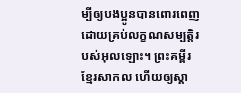ម្បីឲ្យបងប្អូនបានពោរពេញដោយគ្រប់លក្ខណសម្បត្តិរបស់អុលឡោះ។ ព្រះគម្ពីរខ្មែរសាកល ហើយឲ្យស្គា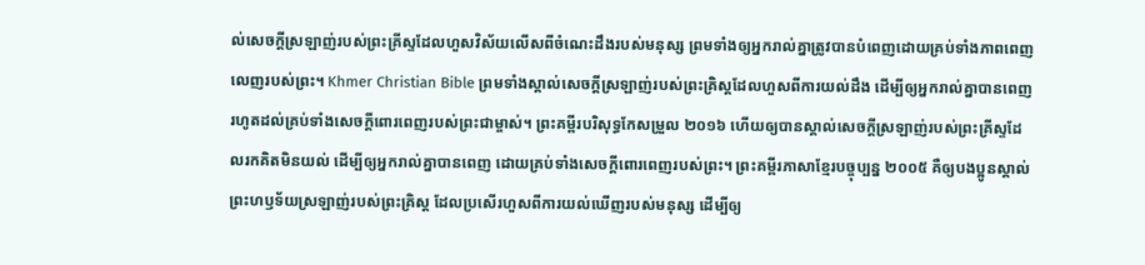ល់សេចក្ដីស្រឡាញ់របស់ព្រះគ្រីស្ទដែលហួសវិស័យលើសពីចំណេះដឹងរបស់មនុស្ស ព្រមទាំងឲ្យអ្នករាល់គ្នាត្រូវបានបំពេញដោយគ្រប់ទាំងភាពពេញលេញរបស់ព្រះ។ Khmer Christian Bible ព្រមទាំងស្គាល់សេចក្ដីស្រឡាញ់របស់ព្រះគ្រិស្ដដែលហួសពីការយល់ដឹង ដើម្បីឲ្យអ្នករាល់គ្នាបានពេញរហូតដល់គ្រប់ទាំងសេចក្ដីពោរពេញរបស់ព្រះជាម្ចាស់។ ព្រះគម្ពីរបរិសុទ្ធកែសម្រួល ២០១៦ ហើយឲ្យបានស្គាល់សេចក្តីស្រឡាញ់របស់ព្រះគ្រីស្ទដែលរកគិតមិនយល់ ដើម្បីឲ្យអ្នករាល់គ្នាបានពេញ ដោយគ្រប់ទាំងសេចក្តីពោរពេញរបស់ព្រះ។ ព្រះគម្ពីរភាសាខ្មែរបច្ចុប្បន្ន ២០០៥ គឺឲ្យបងប្អូនស្គាល់ព្រះហឫទ័យស្រឡាញ់របស់ព្រះគ្រិស្ត ដែលប្រសើរហួសពីការយល់ឃើញរបស់មនុស្ស ដើម្បីឲ្យ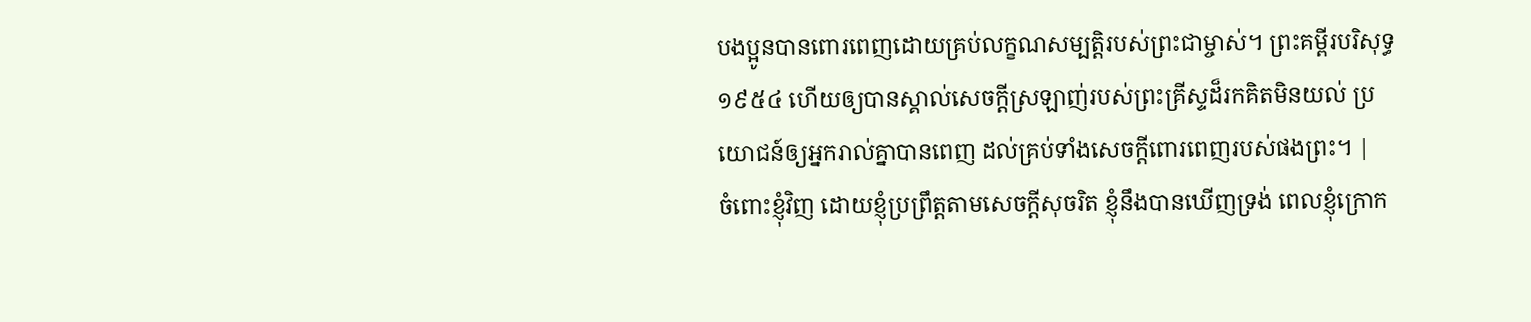បងប្អូនបានពោរពេញដោយគ្រប់លក្ខណសម្បត្តិរបស់ព្រះជាម្ចាស់។ ព្រះគម្ពីរបរិសុទ្ធ ១៩៥៤ ហើយឲ្យបានស្គាល់សេចក្ដីស្រឡាញ់របស់ព្រះគ្រីស្ទដ៏រកគិតមិនយល់ ប្រយោជន៍ឲ្យអ្នករាល់គ្នាបានពេញ ដល់គ្រប់ទាំងសេចក្ដីពោរពេញរបស់ផងព្រះ។ |
ចំពោះខ្ញុំវិញ ដោយខ្ញុំប្រព្រឹត្តតាមសេចក្ដីសុចរិត ខ្ញុំនឹងបានឃើញទ្រង់ ពេលខ្ញុំក្រោក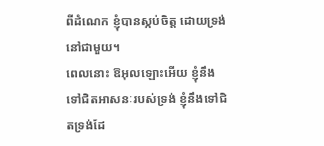ពីដំណេក ខ្ញុំបានស្កប់ចិត្ត ដោយទ្រង់នៅជាមួយ។
ពេលនោះ ឱអុលឡោះអើយ ខ្ញុំនឹងទៅជិតអាសនៈរបស់ទ្រង់ ខ្ញុំនឹងទៅជិតទ្រង់ដែ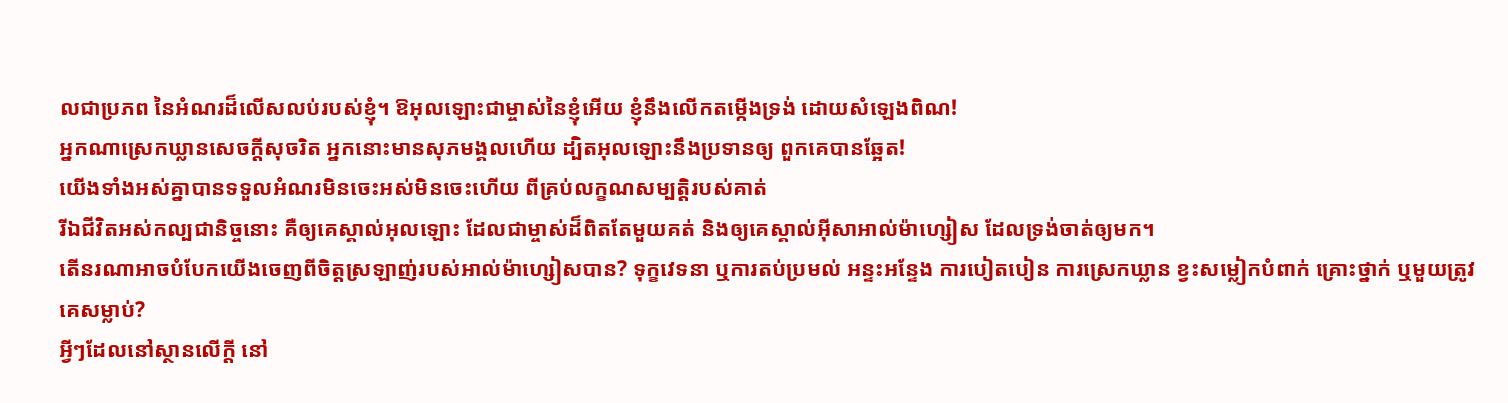លជាប្រភព នៃអំណរដ៏លើសលប់របស់ខ្ញុំ។ ឱអុលឡោះជាម្ចាស់នៃខ្ញុំអើយ ខ្ញុំនឹងលើកតម្កើងទ្រង់ ដោយសំឡេងពិណ!
អ្នកណាស្រេកឃ្លានសេចក្ដីសុចរិត អ្នកនោះមានសុភមង្គលហើយ ដ្បិតអុលឡោះនឹងប្រទានឲ្យ ពួកគេបានឆ្អែត!
យើងទាំងអស់គ្នាបានទទួលអំណរមិនចេះអស់មិនចេះហើយ ពីគ្រប់លក្ខណសម្បត្តិរបស់គាត់
រីឯជីវិតអស់កល្បជានិច្ចនោះ គឺឲ្យគេស្គាល់អុលឡោះ ដែលជាម្ចាស់ដ៏ពិតតែមួយគត់ និងឲ្យគេស្គាល់អ៊ីសាអាល់ម៉ាហ្សៀស ដែលទ្រង់ចាត់ឲ្យមក។
តើនរណាអាចបំបែកយើងចេញពីចិត្តស្រឡាញ់របស់អាល់ម៉ាហ្សៀសបាន? ទុក្ខវេទនា ឬការតប់ប្រមល់ អន្ទះអន្ទែង ការបៀតបៀន ការស្រេកឃ្លាន ខ្វះសម្លៀកបំពាក់ គ្រោះថ្នាក់ ឬមួយត្រូវគេសម្លាប់?
អ្វីៗដែលនៅស្ថានលើក្ដី នៅ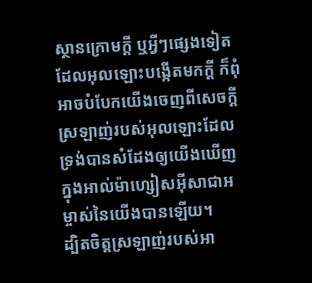ស្ថានក្រោមក្ដី ឬអ្វីៗផ្សេងទៀតដែលអុលឡោះបង្កើតមកក្ដី ក៏ពុំអាចបំបែកយើងចេញពីសេចក្ដីស្រឡាញ់របស់អុលឡោះដែលទ្រង់បានសំដែងឲ្យយើងឃើញ ក្នុងអាល់ម៉ាហ្សៀសអ៊ីសាជាអម្ចាស់នៃយើងបានឡើយ។
ដ្បិតចិត្តស្រឡាញ់របស់អា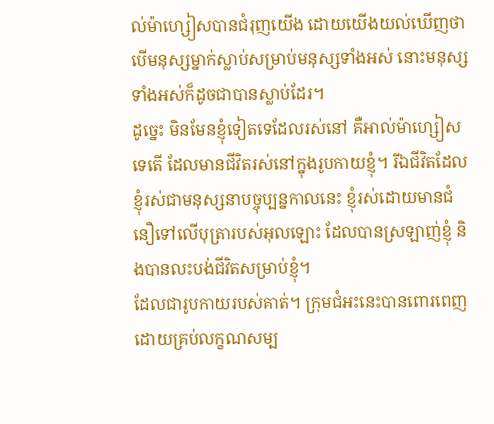ល់ម៉ាហ្សៀសបានជំរុញយើង ដោយយើងយល់ឃើញថា បើមនុស្សម្នាក់ស្លាប់សម្រាប់មនុស្សទាំងអស់ នោះមនុស្សទាំងអស់ក៏ដូចជាបានស្លាប់ដែរ។
ដូច្នេះ មិនមែនខ្ញុំទៀតទេដែលរស់នៅ គឺអាល់ម៉ាហ្សៀសទេតើ ដែលមានជីវិតរស់នៅក្នុងរូបកាយខ្ញុំ។ រីឯជីវិតដែលខ្ញុំរស់ជាមនុស្សនាបច្ចុប្បន្នកាលនេះ ខ្ញុំរស់ដោយមានជំនឿទៅលើបុត្រារបស់អុលឡោះ ដែលបានស្រឡាញ់ខ្ញុំ និងបានលះបង់ជីវិតសម្រាប់ខ្ញុំ។
ដែលជារូបកាយរបស់គាត់។ ក្រុមជំអះនេះបានពោរពេញដោយគ្រប់លក្ខណសម្ប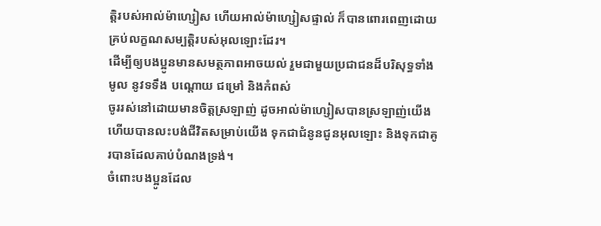ត្តិរបស់អាល់ម៉ាហ្សៀស ហើយអាល់ម៉ាហ្សៀសផ្ទាល់ ក៏បានពោរពេញដោយគ្រប់លក្ខណសម្បត្តិរបស់អុលឡោះដែរ។
ដើម្បីឲ្យបងប្អូនមានសមត្ថភាពអាចយល់ រួមជាមួយប្រជាជនដ៏បរិសុទ្ធទាំងមូល នូវទទឹង បណ្ដោយ ជម្រៅ និងកំពស់
ចូររស់នៅដោយមានចិត្ដស្រឡាញ់ ដូចអាល់ម៉ាហ្សៀសបានស្រឡាញ់យើង ហើយបានលះបង់ជីវិតសម្រាប់យើង ទុកជាជំនូនជូនអុលឡោះ និងទុកជាគូរបានដែលគាប់បំណងទ្រង់។
ចំពោះបងប្អូនដែល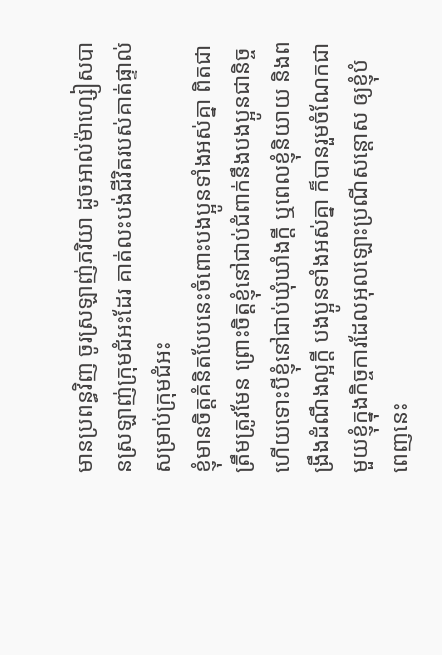មានប្រពន្ធវិញ ចូរស្រឡាញ់ភរិយា ដូចអាល់ម៉ាហ្សៀសបានស្រឡាញ់ក្រុមជំអះដែរ គាត់លះបង់ជីវិតរបស់គាត់ផ្ទាល់ សម្រាប់ក្រុមជំអះ
ខ្ញុំមានចិត្ដគំនិតបែបនេះចំពោះបងប្អូនទាំងអស់គ្នា ពិតជាត្រឹមត្រូវមែន ព្រោះចិត្ដខ្ញុំនៅជាប់ជំពាក់នឹងបងប្អូនជានិច្ច ហើយទោះបីខ្ញុំនៅជាប់ឃុំឃាំងក្ដី ឬពេលខ្ញុំនិយាយ និងពង្រឹងដំណឹងល្អក្ដី បងប្អូនទាំងអស់គ្នា ក៏បានរួមចំណែកជាមួយខ្ញុំក្នុងកិច្ចការដែលអុលឡោះប្រណីសន្ដោស ឲ្យខ្ញុំបំពេញនេះ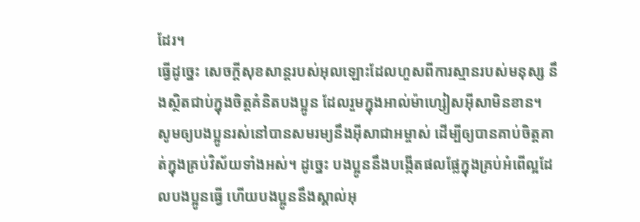ដែរ។
ធ្វើដូច្នេះ សេចក្ដីសុខសាន្ដរបស់អុលឡោះដែលហួសពីការស្មានរបស់មនុស្ស នឹងស្ថិតជាប់ក្នុងចិត្ដគំនិតបងប្អូន ដែលរួមក្នុងអាល់ម៉ាហ្សៀសអ៊ីសាមិនខាន។
សូមឲ្យបងប្អូនរស់នៅបានសមរម្យនឹងអ៊ីសាជាអម្ចាស់ ដើម្បីឲ្យបានគាប់ចិត្តគាត់ក្នុងគ្រប់វិស័យទាំងអស់។ ដូច្នេះ បងប្អូននឹងបង្កើតផលផ្លែក្នុងគ្រប់អំពើល្អដែលបងប្អូនធ្វើ ហើយបងប្អូននឹងស្គាល់អុ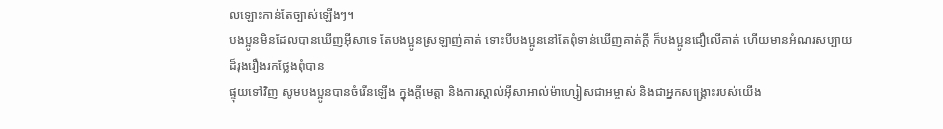លឡោះកាន់តែច្បាស់ឡើងៗ។
បងប្អូនមិនដែលបានឃើញអ៊ីសាទេ តែបងប្អូនស្រឡាញ់គាត់ ទោះបីបងប្អូននៅតែពុំទាន់ឃើញគាត់ក្ដី ក៏បងប្អូនជឿលើគាត់ ហើយមានអំណរសប្បាយដ៏រុងរឿងរកថ្លែងពុំបាន
ផ្ទុយទៅវិញ សូមបងប្អូនបានចំរើនឡើង ក្នុងក្តីមេត្តា និងការស្គាល់អ៊ីសាអាល់ម៉ាហ្សៀសជាអម្ចាស់ និងជាអ្នកសង្គ្រោះរបស់យើង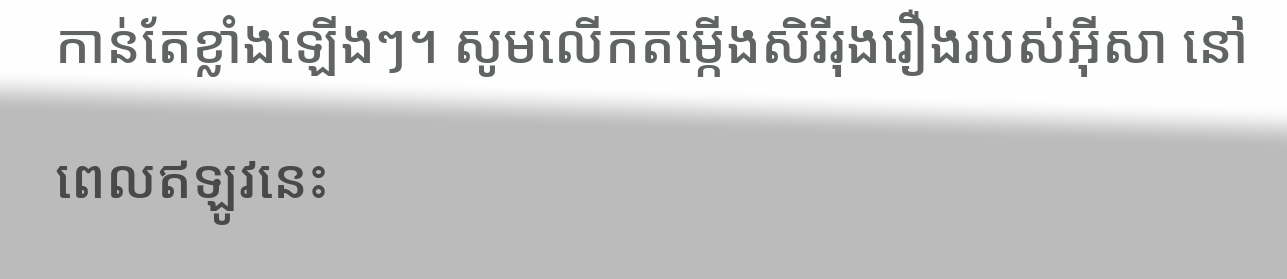កាន់តែខ្លាំងឡើងៗ។ សូមលើកតម្កើងសិរីរុងរឿងរបស់អ៊ីសា នៅពេលឥឡូវនេះ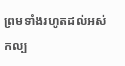ព្រមទាំងរហូតដល់អស់កល្ប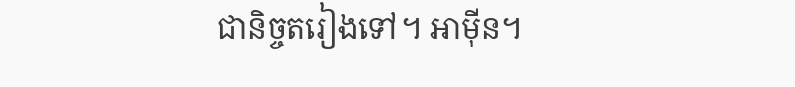ជានិច្ចតរៀងទៅ។ អាម៉ីន។